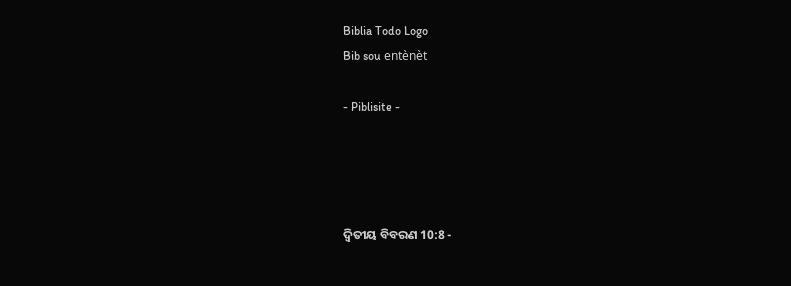Biblia Todo Logo
Bib sou entènèt

- Piblisite -




ଦ୍ଵିତୀୟ ବିବରଣ 10:8 -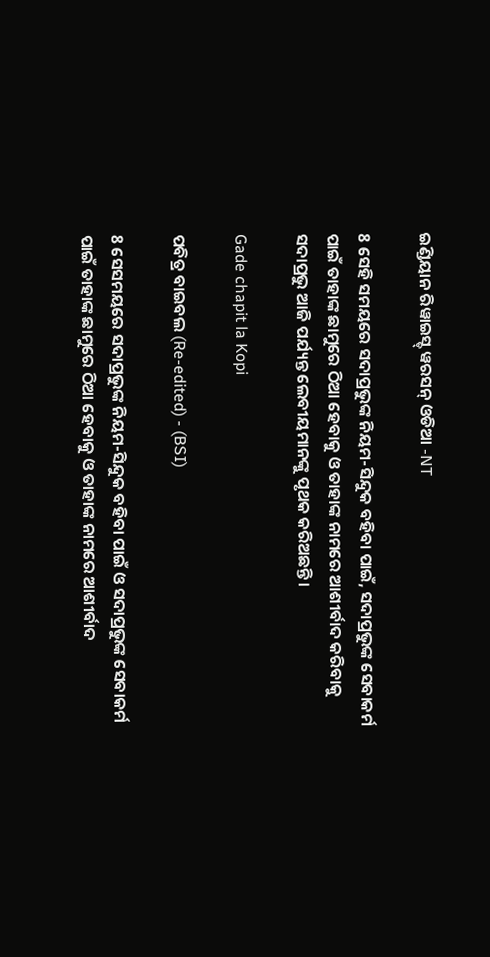ଇଣ୍ଡିୟାନ ରିୱାଇସ୍ଡ୍ ୱରସନ୍ ଓଡିଆ -NT

8 ସେହି ସମୟରେ ସଦାପ୍ରଭୁଙ୍କ ନିୟମ-ସିନ୍ଦୁକ ବହିବା ପାଇଁ, ସଦାପ୍ରଭୁଙ୍କ ସେବାକର୍ମ ପାଇଁ ତାହାଙ୍କ ଛାମୁରେ ଠିଆ ହେବାକୁ ଓ ତାହାଙ୍କ ନାମରେ ଆଶୀର୍ବାଦ କରିବାକୁ ସଦାପ୍ରଭୁ ଆଜି ପର୍ଯ୍ୟନ୍ତ ଲେବୀୟମାନଙ୍କୁ ପୃଥକ କରିଅଛନ୍ତି।

Gade chapit la Kopi

ପବିତ୍ର ବାଇବଲ (Re-edited) - (BSI)

8 ସେସମୟରେ ସଦାପ୍ରଭୁଙ୍କ ନିୟମ-ସିନ୍ଦୁକ ବହିବା ପାଇଁ ଓ ସଦାପ୍ରଭୁଙ୍କ ସେବାକର୍ମ ପାଇଁ ତାହାଙ୍କ ଛାମୁରେ ଠିଆ ହେବାକୁ ଓ ତାହାଙ୍କ ନାମରେ ଆଶୀର୍ବାଦ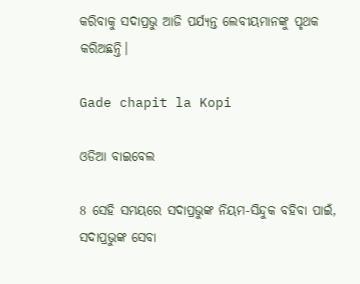କରିବାକୁ ସଦାପ୍ରଭୁ ଆଜି ପର୍ଯ୍ୟନ୍ତ ଲେବୀୟମାନଙ୍କୁ ପୃଥକ କରିଅଛନ୍ତି।

Gade chapit la Kopi

ଓଡିଆ ବାଇବେଲ

8 ସେହି ସମୟରେ ସଦାପ୍ରଭୁଙ୍କ ନିୟମ-ସିନ୍ଦୁକ ବହିବା ପାଇଁ, ସଦାପ୍ରଭୁଙ୍କ ସେବା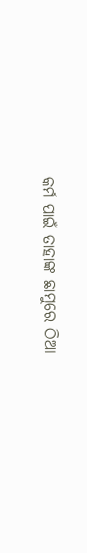କର୍ମ ପାଇଁ ତାହାଙ୍କ ଛାମୁରେ ଠିଆ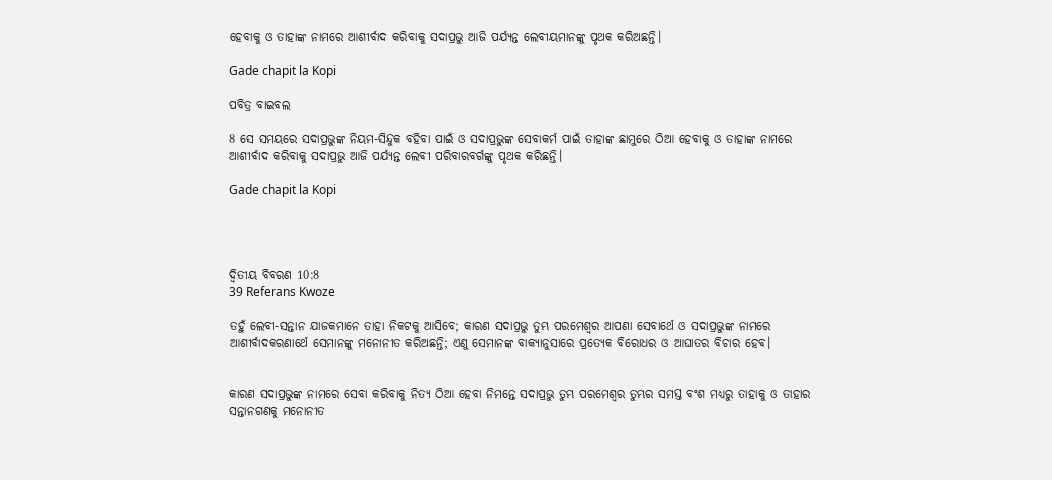ହେବାକୁ ଓ ତାହାଙ୍କ ନାମରେ ଆଶୀର୍ବାଦ କରିବାକୁ ସଦାପ୍ରଭୁ ଆଜି ପର୍ଯ୍ୟନ୍ତ ଲେବୀୟମାନଙ୍କୁ ପୃଥକ କରିଅଛନ୍ତି।

Gade chapit la Kopi

ପବିତ୍ର ବାଇବଲ

8 ସେ ସମୟରେ ସଦାପ୍ରଭୁଙ୍କ ନିୟମ-ସିନ୍ଦୁକ ବହିବା ପାଇଁ ଓ ସଦାପ୍ରଭୁଙ୍କ ସେବାକର୍ମ ପାଇଁ ତାହାଙ୍କ ଛାମୁରେ ଠିଆ ହେବାକୁ ଓ ତାହାଙ୍କ ନାମରେ ଆଶୀର୍ବାଦ କରିବାକୁ ସଦାପ୍ରଭୁ ଆଜି ପର୍ଯ୍ୟନ୍ତ ଲେବୀ ପରିବାରବର୍ଗଙ୍କୁ ପୃଥକ କରିଛନ୍ତି।

Gade chapit la Kopi




ଦ୍ଵିତୀୟ ବିବରଣ 10:8
39 Referans Kwoze

ତହୁଁ ଲେବୀ-ସନ୍ତାନ ଯାଜକମାନେ ତାହା ନିକଟକୁ ଆସିବେ; କାରଣ ସଦାପ୍ରଭୁ ତୁମ୍ଭ ପରମେଶ୍ୱର ଆପଣା ସେବାର୍ଥେ ଓ ସଦାପ୍ରଭୁଙ୍କ ନାମରେ ଆଶୀର୍ବାଦକରଣାର୍ଥେ ସେମାନଙ୍କୁ ମନୋନୀତ କରିଅଛନ୍ତି; ଏଣୁ ସେମାନଙ୍କ ବାକ୍ୟାନୁସାରେ ପ୍ରତ୍ୟେକ ବିରୋଧର ଓ ଆଘାତର ବିଚାର ହେବ।


କାରଣ ସଦାପ୍ରଭୁଙ୍କ ନାମରେ ସେବା କରିବାକୁ ନିତ୍ୟ ଠିଆ ହେବା ନିମନ୍ତେ ସଦାପ୍ରଭୁ ତୁମ୍ଭ ପରମେଶ୍ୱର ତୁମ୍ଭର ସମସ୍ତ ବଂଶ ମଧ୍ୟରୁ ତାହାକୁ ଓ ତାହାର ସନ୍ତାନଗଣକୁ ମନୋନୀତ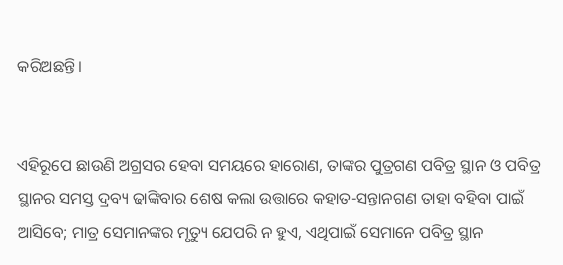କରିଅଛନ୍ତି।


ଏହିରୂପେ ଛାଉଣି ଅଗ୍ରସର ହେବା ସମୟରେ ହାରୋଣ, ତାଙ୍କର ପୁତ୍ରଗଣ ପବିତ୍ର ସ୍ଥାନ ଓ ପବିତ୍ର ସ୍ଥାନର ସମସ୍ତ ଦ୍ରବ୍ୟ ଢାଙ୍କିବାର ଶେଷ କଲା ଉତ୍ତାରେ କହାତ-ସନ୍ତାନଗଣ ତାହା ବହିବା ପାଇଁ ଆସିବେ; ମାତ୍ର ସେମାନଙ୍କର ମୃତ୍ୟୁ ଯେପରି ନ ହୁଏ, ଏଥିପାଇଁ ସେମାନେ ପବିତ୍ର ସ୍ଥାନ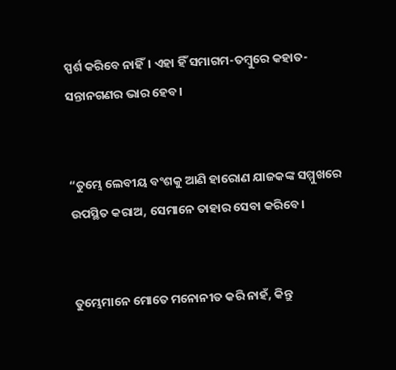ସ୍ପର୍ଶ କରିବେ ନାହିଁ। ଏହା ହିଁ ସମାଗମ-ତମ୍ବୁରେ କହାତ-ସନ୍ତାନଗଣର ଭାର ହେବ।


“ତୁମ୍ଭେ ଲେବୀୟ ବଂଶକୁ ଆଣି ହାରୋଣ ଯାଜକଙ୍କ ସମ୍ମୁଖରେ ଉପସ୍ଥିତ କରାଅ, ସେମାନେ ତାହାର ସେବା କରିବେ।


ତୁମ୍ଭେମାନେ ମୋତେ ମନୋନୀତ କରି ନାହଁ, କିନ୍ତୁ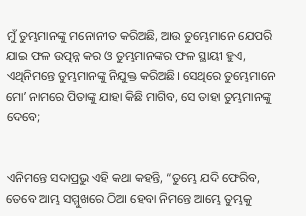ମୁଁ ତୁମ୍ଭମାନଙ୍କୁ ମନୋନୀତ କରିଅଛି, ଆଉ ତୁମ୍ଭେମାନେ ଯେପରି ଯାଇ ଫଳ ଉତ୍ପନ୍ନ କର ଓ ତୁମ୍ଭମାନଙ୍କର ଫଳ ସ୍ଥାୟୀ ହୁଏ, ଏଥିନିମନ୍ତେ ତୁମ୍ଭମାନଙ୍କୁ ନିଯୁକ୍ତ କରିଅଛି। ସେଥିରେ ତୁମ୍ଭେମାନେ ମୋʼ ନାମରେ ପିତାଙ୍କୁ ଯାହା କିଛି ମାଗିବ, ସେ ତାହା ତୁମ୍ଭମାନଙ୍କୁ ଦେବେ;


ଏନିମନ୍ତେ ସଦାପ୍ରଭୁ ଏହି କଥା କହନ୍ତି, “ତୁମ୍ଭେ ଯଦି ଫେରିବ, ତେବେ ଆମ୍ଭ ସମ୍ମୁଖରେ ଠିଆ ହେବା ନିମନ୍ତେ ଆମ୍ଭେ ତୁମ୍ଭକୁ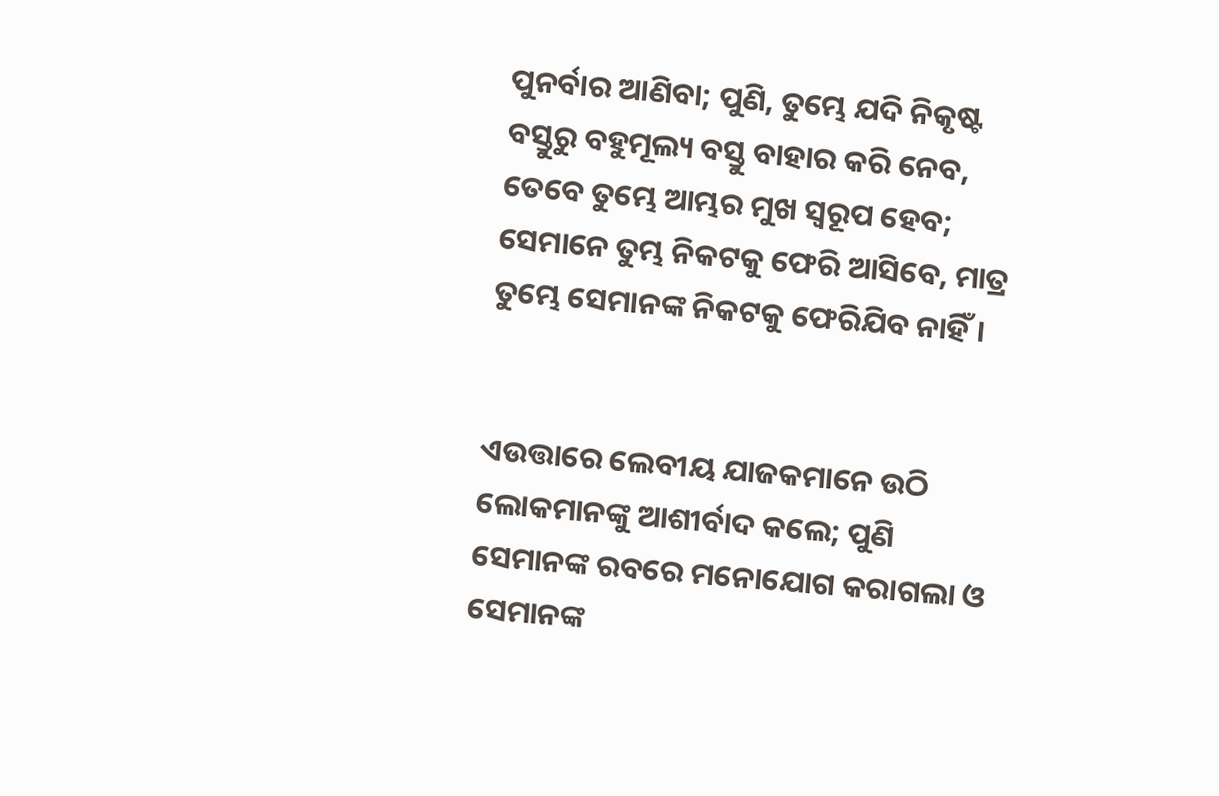ପୁନର୍ବାର ଆଣିବା; ପୁଣି, ତୁମ୍ଭେ ଯଦି ନିକୃଷ୍ଟ ବସ୍ତୁରୁ ବହୁମୂଲ୍ୟ ବସ୍ତୁ ବାହାର କରି ନେବ, ତେବେ ତୁମ୍ଭେ ଆମ୍ଭର ମୁଖ ସ୍ୱରୂପ ହେବ; ସେମାନେ ତୁମ୍ଭ ନିକଟକୁ ଫେରି ଆସିବେ, ମାତ୍ର ତୁମ୍ଭେ ସେମାନଙ୍କ ନିକଟକୁ ଫେରିଯିବ ନାହିଁ।


ଏଉତ୍ତାରେ ଲେବୀୟ ଯାଜକମାନେ ଉଠି ଲୋକମାନଙ୍କୁ ଆଶୀର୍ବାଦ କଲେ; ପୁଣି ସେମାନଙ୍କ ରବରେ ମନୋଯୋଗ କରାଗଲା ଓ ସେମାନଙ୍କ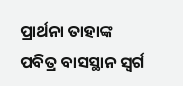ପ୍ରାର୍ଥନା ତାହାଙ୍କ ପବିତ୍ର ବାସସ୍ଥାନ ସ୍ୱର୍ଗ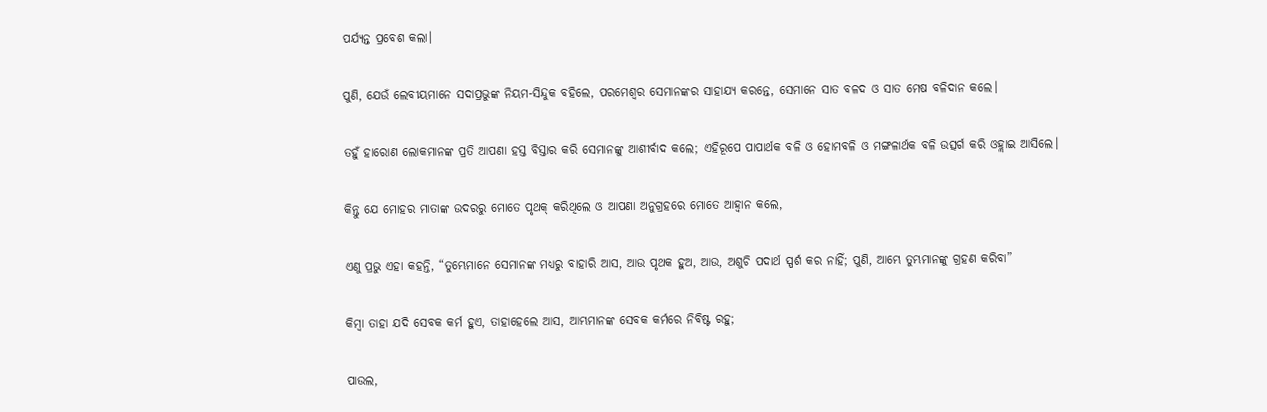ପର୍ଯ୍ୟନ୍ତ ପ୍ରବେଶ କଲା।


ପୁଣି, ଯେଉଁ ଲେବୀୟମାନେ ସଦାପ୍ରଭୁଙ୍କ ନିୟମ-ସିନ୍ଦୁକ ବହିଲେ, ପରମେଶ୍ୱର ସେମାନଙ୍କର ସାହାଯ୍ୟ କରନ୍ତେ, ସେମାନେ ସାତ ବଳଦ ଓ ସାତ ମେଷ ବଳିଦାନ କଲେ।


ତହୁଁ ହାରୋଣ ଲୋକମାନଙ୍କ ପ୍ରତି ଆପଣା ହସ୍ତ ବିସ୍ତାର କରି ସେମାନଙ୍କୁ ଆଶୀର୍ବାଦ କଲେ; ଏହିରୂପେ ପାପାର୍ଥକ ବଳି ଓ ହୋମବଳି ଓ ମଙ୍ଗଳାର୍ଥକ ବଳି ଉତ୍ସର୍ଗ କରି ଓହ୍ଲାଇ ଆସିଲେ।


କିନ୍ତୁ ଯେ ମୋହର ମାତାଙ୍କ ଉଦରରୁ ମୋତେ ପୃଥକ୍ କରିଥିଲେ ଓ ଆପଣା ଅନୁଗ୍ରହରେ ମୋତେ ଆହ୍ୱାନ କଲେ,


ଏଣୁ ପ୍ରଭୁ ଏହା କହନ୍ତି, “ତୁମ୍ଭେମାନେ ସେମାନଙ୍କ ମଧ୍ୟରୁ ବାହାରି ଆସ, ଆଉ ପୃଥକ ହୁଅ, ଆଉ, ଅଶୁଚି ପଦାର୍ଥ ସ୍ପର୍ଶ କର ନାହିଁ; ପୁଣି, ଆମ୍ଭେ ତୁମ୍ଭମାନଙ୍କୁ ଗ୍ରହଣ କରିବା”


କିମ୍ବା ତାହା ଯଦି ସେବକ କର୍ମ ହୁଏ, ତାହାହେଲେ ଆସ, ଆମ୍ଭମାନଙ୍କ ସେବକ କର୍ମରେ ନିବିଷ୍ଟ ରହୁ;


ପାଉଲ,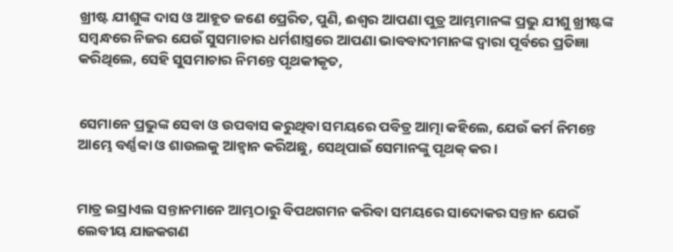ଖ୍ରୀଷ୍ଟ ଯୀଶୁଙ୍କ ଦାସ ଓ ଆହୂତ ଜଣେ ପ୍ରେରିତ, ପୁଣି, ଈଶ୍ବର ଆପଣା ପୁତ୍ର ଆମ୍ଭମାନଙ୍କ ପ୍ରଭୁ ଯୀଶୁ ଖ୍ରୀଷ୍ଟଙ୍କ ସମ୍ବନ୍ଧରେ ନିଜର ଯେଉଁ ସୁସମାଚାର ଧର୍ମଶାସ୍ତ୍ରରେ ଆପଣା ଭାବବାଦୀମାନଙ୍କ ଦ୍ୱାରା ପୂର୍ବରେ ପ୍ରତିଜ୍ଞା କରିଥିଲେ, ସେହି ସୁସମାଚାର ନିମନ୍ତେ ପୃଥକୀକୃତ,


ସେମାନେ ପ୍ରଭୁଙ୍କ ସେବା ଓ ଉପବାସ କରୁଥିବା ସମୟରେ ପବିତ୍ର ଆତ୍ମା କହିଲେ, ଯେଉଁ କର୍ମ ନିମନ୍ତେ ଆମ୍ଭେ ବର୍ଣ୍ଣବ୍ବା ଓ ଶାଉଲକୁ ଆହ୍ୱାନ କରିଅଛୁ, ସେଥିପାଇଁ ସେମାନଙ୍କୁ ପୃଥକ୍ କର।


ମାତ୍ର ଇସ୍ରାଏଲ ସନ୍ତାନମାନେ ଆମ୍ଭଠାରୁ ବିପଥଗମନ କରିବା ସମୟରେ ସାଦୋକର ସନ୍ତାନ ଯେଉଁ ଲେବୀୟ ଯାଜକଗଣ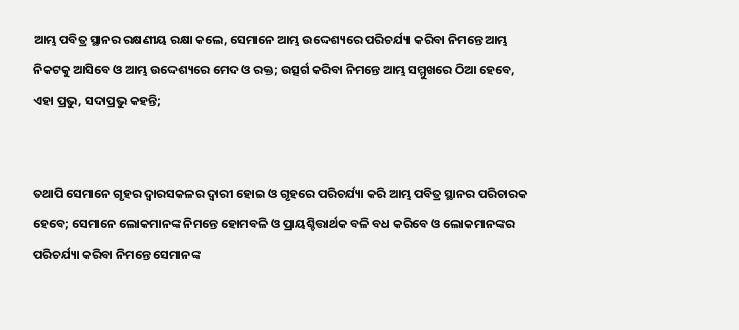ଆମ୍ଭ ପବିତ୍ର ସ୍ଥାନର ରକ୍ଷଣୀୟ ରକ୍ଷା କଲେ, ସେମାନେ ଆମ୍ଭ ଉଦ୍ଦେଶ୍ୟରେ ପରିଚର୍ଯ୍ୟା କରିବା ନିମନ୍ତେ ଆମ୍ଭ ନିକଟକୁ ଆସିବେ ଓ ଆମ୍ଭ ଉଦ୍ଦେଶ୍ୟରେ ମେଦ ଓ ରକ୍ତ; ଉତ୍ସର୍ଗ କରିବା ନିମନ୍ତେ ଆମ୍ଭ ସମ୍ମୁଖରେ ଠିଆ ହେବେ, ଏହା ପ୍ରଭୁ, ସଦାପ୍ରଭୁ କହନ୍ତି;


ତଥାପି ସେମାନେ ଗୃହର ଦ୍ୱାରସକଳର ଦ୍ୱାରୀ ହୋଇ ଓ ଗୃହରେ ପରିଚର୍ଯ୍ୟା କରି ଆମ୍ଭ ପବିତ୍ର ସ୍ଥାନର ପରିଚାରକ ହେବେ; ସେମାନେ ଲୋକମାନଙ୍କ ନିମନ୍ତେ ହୋମବଳି ଓ ପ୍ରାୟଶ୍ଚିତ୍ତାର୍ଥକ ବଳି ବଧ କରିବେ ଓ ଲୋକମାନଙ୍କର ପରିଚର୍ଯ୍ୟା କରିବା ନିମନ୍ତେ ସେମାନଙ୍କ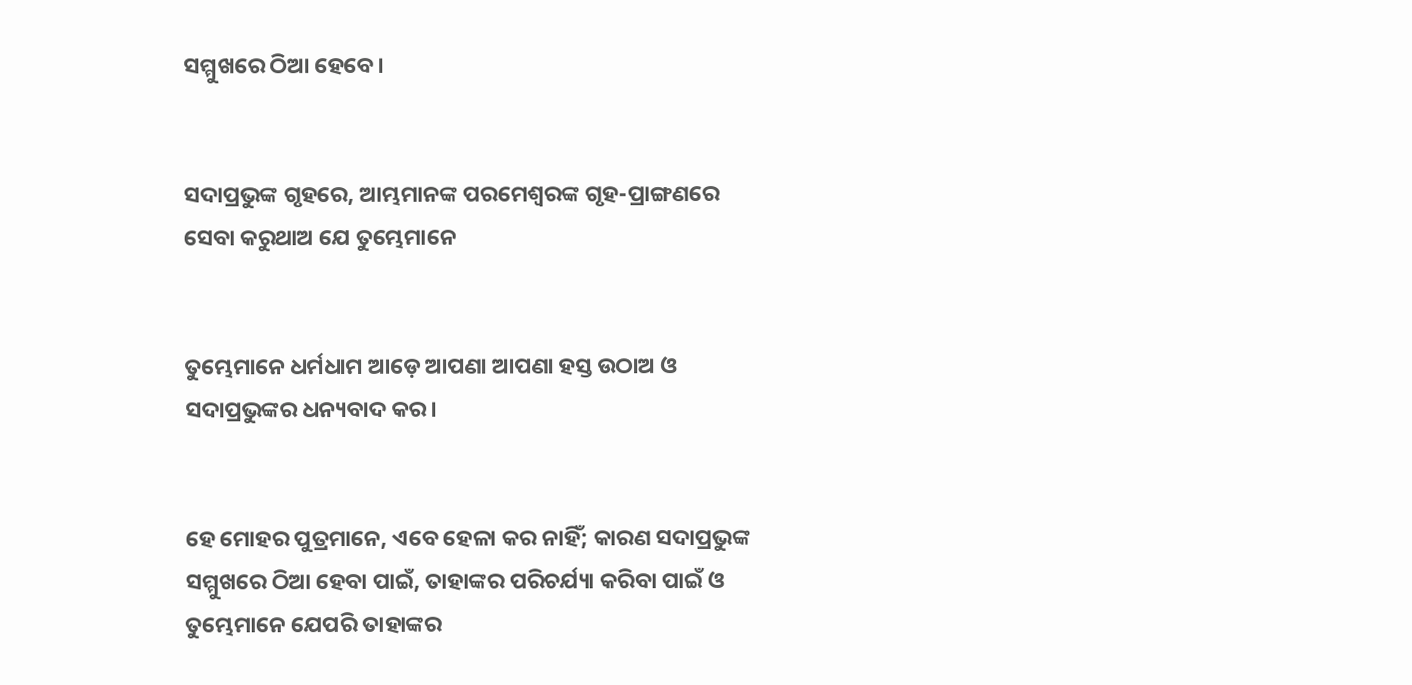ସମ୍ମୁଖରେ ଠିଆ ହେବେ।


ସଦାପ୍ରଭୁଙ୍କ ଗୃହରେ, ଆମ୍ଭମାନଙ୍କ ପରମେଶ୍ୱରଙ୍କ ଗୃହ-ପ୍ରାଙ୍ଗଣରେ ସେବା କରୁଥାଅ ଯେ ତୁମ୍ଭେମାନେ


ତୁମ୍ଭେମାନେ ଧର୍ମଧାମ ଆଡ଼େ ଆପଣା ଆପଣା ହସ୍ତ ଉଠାଅ ଓ ସଦାପ୍ରଭୁଙ୍କର ଧନ୍ୟବାଦ କର।


ହେ ମୋହର ପୁତ୍ରମାନେ, ଏବେ ହେଳା କର ନାହିଁ; କାରଣ ସଦାପ୍ରଭୁଙ୍କ ସମ୍ମୁଖରେ ଠିଆ ହେବା ପାଇଁ, ତାହାଙ୍କର ପରିଚର୍ଯ୍ୟା କରିବା ପାଇଁ ଓ ତୁମ୍ଭେମାନେ ଯେପରି ତାହାଙ୍କର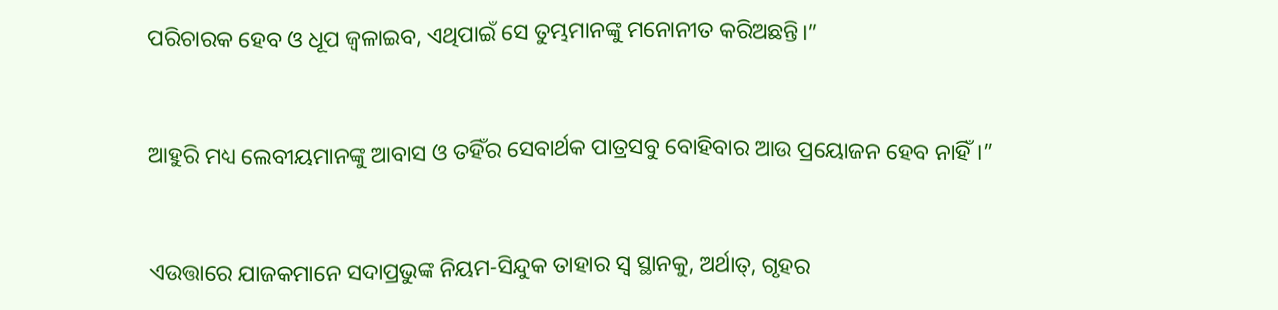ପରିଚାରକ ହେବ ଓ ଧୂପ ଜ୍ୱଳାଇବ, ଏଥିପାଇଁ ସେ ତୁମ୍ଭମାନଙ୍କୁ ମନୋନୀତ କରିଅଛନ୍ତି।”


ଆହୁରି ମଧ୍ୟ ଲେବୀୟମାନଙ୍କୁ ଆବାସ ଓ ତହିଁର ସେବାର୍ଥକ ପାତ୍ରସବୁ ବୋହିବାର ଆଉ ପ୍ରୟୋଜନ ହେବ ନାହିଁ।”


ଏଉତ୍ତାରେ ଯାଜକମାନେ ସଦାପ୍ରଭୁଙ୍କ ନିୟମ-ସିନ୍ଦୁକ ତାହାର ସ୍ୱ ସ୍ଥାନକୁ, ଅର୍ଥାତ୍‍, ଗୃହର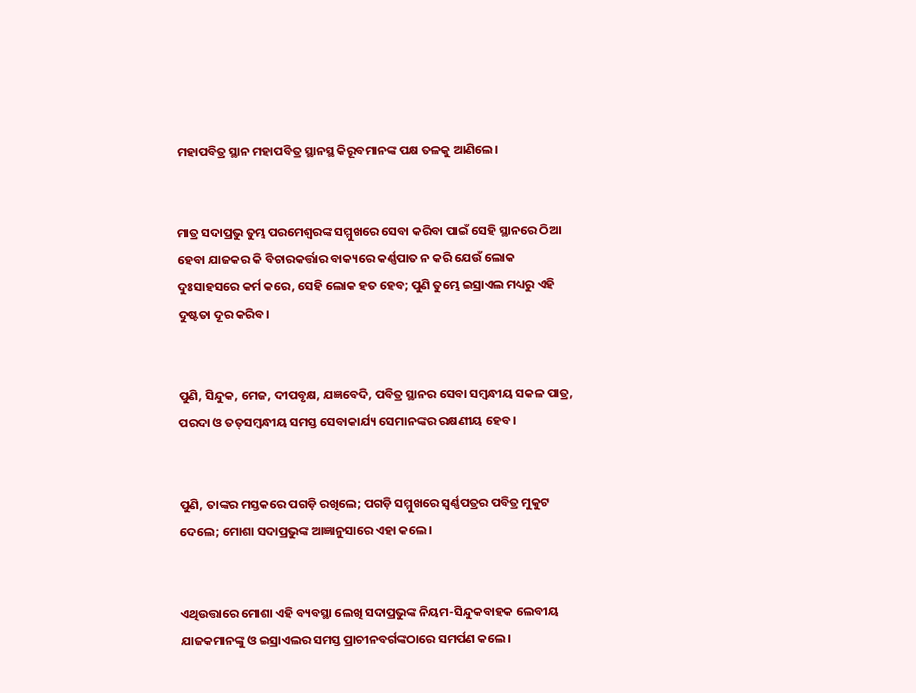ମହାପବିତ୍ର ସ୍ଥାନ ମହାପବିତ୍ର ସ୍ଥାନସ୍ଥ କିରୂବମାନଙ୍କ ପକ୍ଷ ତଳକୁ ଆଣିଲେ।


ମାତ୍ର ସଦାପ୍ରଭୁ ତୁମ୍ଭ ପରମେଶ୍ୱରଙ୍କ ସମ୍ମୁଖରେ ସେବା କରିବା ପାଇଁ ସେହି ସ୍ଥାନରେ ଠିଆ ହେବା ଯାଜକର କି ବିଚାରକର୍ତ୍ତାର ବାକ୍ୟରେ କର୍ଣ୍ଣପାତ ନ କରି ଯେଉଁ ଲୋକ ଦୁଃସାହସରେ କର୍ମ କରେ, ସେହି ଲୋକ ହତ ହେବ; ପୁଣି ତୁମ୍ଭେ ଇସ୍ରାଏଲ ମଧ୍ୟରୁ ଏହି ଦୁଷ୍ଟତା ଦୂର କରିବ।


ପୁଣି, ସିନ୍ଦୁକ, ମେଜ, ଦୀପବୃକ୍ଷ, ଯଜ୍ଞବେଦି, ପବିତ୍ର ସ୍ଥାନର ସେବା ସମ୍ବନ୍ଧୀୟ ସକଳ ପାତ୍ର, ପରଦା ଓ ତତ୍‍ସମ୍ବନ୍ଧୀୟ ସମସ୍ତ ସେବାକାର୍ଯ୍ୟ ସେମାନଙ୍କର ରକ୍ଷଣୀୟ ହେବ।


ପୁଣି, ତାଙ୍କର ମସ୍ତକରେ ପଗଡ଼ି ରଖିଲେ; ପଗଡ଼ି ସମ୍ମୁଖରେ ସ୍ୱର୍ଣ୍ଣପତ୍ରର ପବିତ୍ର ମୁକୁଟ ଦେଲେ; ମୋଶା ସଦାପ୍ରଭୁଙ୍କ ଆଜ୍ଞାନୁସାରେ ଏହା କଲେ।


ଏଥିଉତ୍ତାରେ ମୋଶା ଏହି ବ୍ୟବସ୍ଥା ଲେଖି ସଦାପ୍ରଭୁଙ୍କ ନିୟମ-ସିନ୍ଦୁକବାହକ ଲେବୀୟ ଯାଜକମାନଙ୍କୁ ଓ ଇସ୍ରାଏଲର ସମସ୍ତ ପ୍ରାଚୀନବର୍ଗଙ୍କଠାରେ ସମର୍ପଣ କଲେ।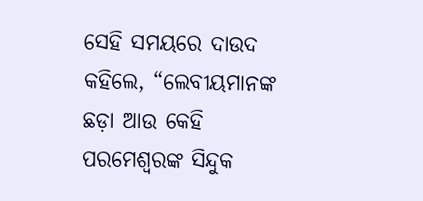ସେହି ସମୟରେ ଦାଉଦ କହିଲେ, “ଲେବୀୟମାନଙ୍କ ଛଡ଼ା ଆଉ କେହି ପରମେଶ୍ୱରଙ୍କ ସିନ୍ଦୁକ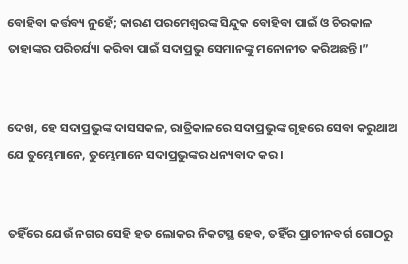ବୋହିବା କର୍ତ୍ତବ୍ୟ ନୁହେଁ; କାରଣ ପରମେଶ୍ୱରଙ୍କ ସିନ୍ଦୁକ ବୋହିବା ପାଇଁ ଓ ଚିରକାଳ ତାହାଙ୍କର ପରିଚର୍ଯ୍ୟା କରିବା ପାଇଁ ସଦାପ୍ରଭୁ ସେମାନଙ୍କୁ ମନୋନୀତ କରିଅଛନ୍ତି।”


ଦେଖ, ହେ ସଦାପ୍ରଭୁଙ୍କ ଦାସସକଳ, ରାତ୍ରିକାଳରେ ସଦାପ୍ରଭୁଙ୍କ ଗୃହରେ ସେବା କରୁଥାଅ ଯେ ତୁମ୍ଭେମାନେ, ତୁମ୍ଭେମାନେ ସଦାପ୍ରଭୁଙ୍କର ଧନ୍ୟବାଦ କର।


ତହିଁରେ ଯେଉଁ ନଗର ସେହି ହତ ଲୋକର ନିକଟସ୍ଥ ହେବ, ତହିଁର ପ୍ରାଚୀନବର୍ଗ ଗୋଠରୁ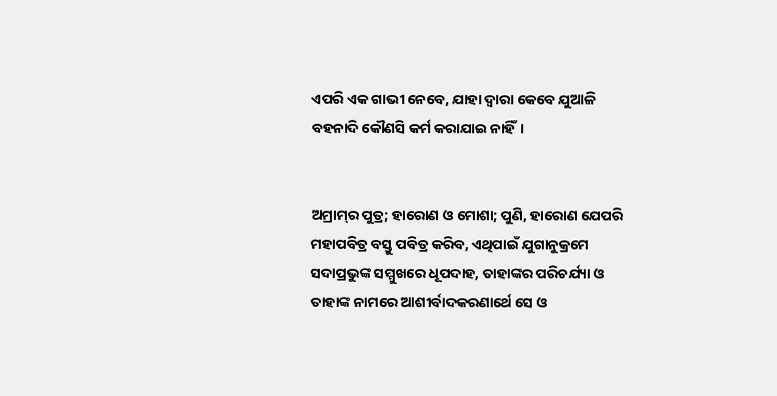ଏପରି ଏକ ଗାଭୀ ନେବେ, ଯାହା ଦ୍ୱାରା କେବେ ଯୁଆଳି ବହନାଦି କୌଣସି କର୍ମ କରାଯାଇ ନାହିଁ।


ଅମ୍ରାମ୍‍ର ପୁତ୍ର; ହାରୋଣ ଓ ମୋଶା; ପୁଣି, ହାରୋଣ ଯେପରି ମହାପବିତ୍ର ବସ୍ତୁ ପବିତ୍ର କରିବ, ଏଥିପାଇଁ ଯୁଗାନୁକ୍ରମେ ସଦାପ୍ରଭୁଙ୍କ ସମ୍ମୁଖରେ ଧୂପଦାହ, ତାହାଙ୍କର ପରିଚର୍ଯ୍ୟା ଓ ତାହାଙ୍କ ନାମରେ ଆଶୀର୍ବାଦକରଣାର୍ଥେ ସେ ଓ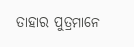ତାହାର ପୁତ୍ରମାନେ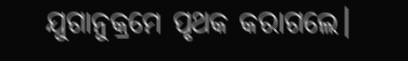ଯୁଗାନୁକ୍ରମେ ପୃଥକ କରାଗଲେ।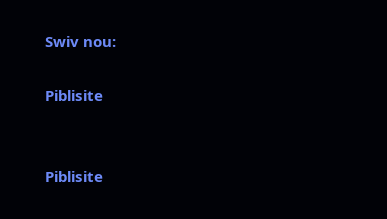Swiv nou:

Piblisite


Piblisite